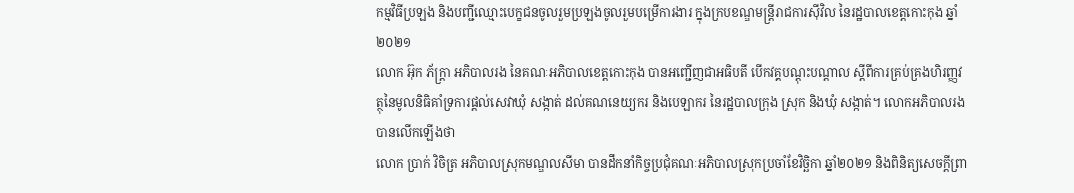កម្មវិធីប្រឡង និងបញ្ជីឈ្មោះបេក្ខជនចូលរួមប្រឡងចូលរួមបម្រើការងារ ក្នុងក្របខណ្ឌមន្ត្រីរាជការស៊ីវិល នៃរដ្ឋបាលខេត្តកោះកុង ឆ្នាំ២០២១
លោក អ៊ុក ភ័ក្ត្រា អភិបាលរង នៃគណៈអភិបាលខេត្តកោះកុង បានអញ្ជើញជាអធិបតី បើកវគ្គបណ្តុះបណ្តាល ស្តីពីការគ្រប់គ្រងហិរញ្ញវត្ថុនៃមូលនិធិគាំទ្រការផ្តល់សេវាឃុំ សង្កាត់ ដល់គណនេយ្យករ និងបេឡាករ នៃរដ្ឋបាលក្រុង ស្រុក និងឃុំ សង្កាត់។ លោកអភិបាលរង បានលើកឡើងថា
លោក ប្រាក់ វិចិត្រ អភិបាលស្រុកមណ្ឌលសីមា បានដឹកនាំកិច្ចប្រជុំគណៈអភិបាលស្រុកប្រចាំខែវិច្ឆិកា ឆ្នាំ២០២១ និងពិនិត្យសេចក្ដីព្រា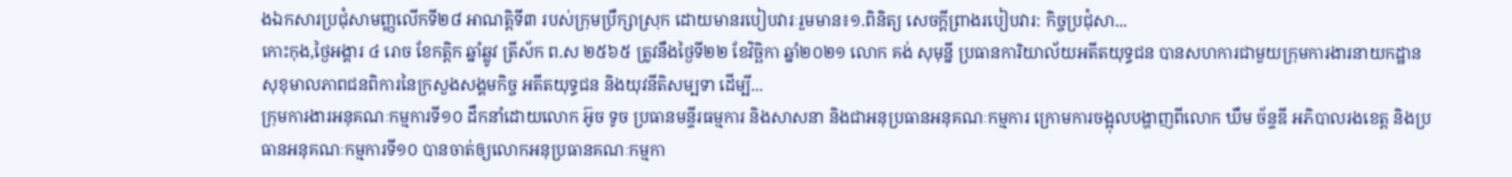ងឯកសារប្រជុំសាមញ្ញលើកទី២៨ អាណត្តិទី៣ របស់ក្រុមប្រឹក្សាស្រុក ដោយមានរបៀបវារៈរួមមាន៖១.ពិនិត្យ សេចក្ដីព្រាងរបៀបវារ: កិច្ចប្រជុំសា...
កោះកុង,ថ្ងៃអង្គារ ៤ រោច ខែកត្ដិក ឆ្នាំឆ្លូវ ត្រីស័ក ព.ស ២៥៦៥ ត្រូវនឹងថ្ងៃទី២២ ខែវិច្ឆិកា ឆ្នាំ២០២១ លោក គង់ សុមុន្នី ប្រធានការិយាល័យអតីតយុទ្ធជន បានសហការជាមួយក្រុមការងារនាយកដ្ឋានសុខុមាលភាពជនពិការនៃក្រសួងសង្គមកិច្ច អតីតយុទ្ធជន និងយុវនីតិសម្បទា ដើម្បី...
ក្រុមការងារអនុគណៈកម្មការទី១០ ដឹកនាំដោយលោក អ៊ូច ទូច ប្រធានមន្ទីរធម្មការ និងសាសនា និងជាអនុប្រធានអនុគណៈកម្មការ ក្រោមការចង្អុលបង្ហាញពីលោក ឃឹម ច័ន្ទឌី អភិបាលរងខេត្ត និងប្រធានអនុគណៈកម្មការទី១០ បានចាត់ឲ្យលោកអនុប្រធានគណៈកម្មកា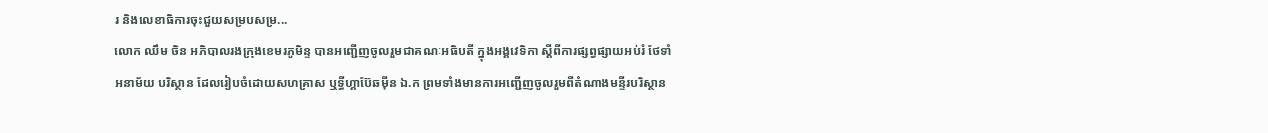រ និងលេខាធិការចុះជួយសម្របសម្រ...
លោក ឈឹម ចិន អភិបាលរងក្រុងខេមរភូមិន្ទ បានអញ្ជើញចូលរួមជាគណៈអធិបតី ក្នុងអង្គវេទិកា ស្តីពីការផ្សព្វផ្សាយអប់រំ ថែទាំ អនាម័យ បរិស្ថាន ដែលរៀបចំដោយសហគ្រាស ឬទ្ធីហ្គាប៊ែឆម៉ីន ឯ.ក ព្រមទាំងមានការអញ្ជើញចូលរួមពីតំណាងមន្ទីរបរិស្ថាន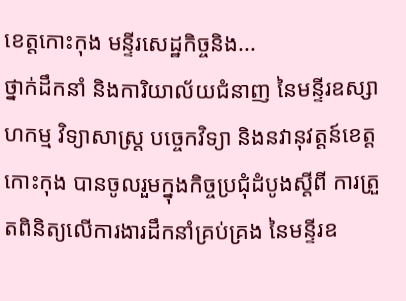ខេត្តកោះកុង មន្ទីរសេដ្ឋកិច្ចនិង...
ថ្នាក់ដឹកនាំ និងការិយាល័យជំនាញ នៃមន្ទីរឧស្សាហកម្ម វិទ្យាសាស្រ្ត បច្ចេកវិទ្យា និងនវានុវត្តន៍ខេត្តកោះកុង បានចូលរួមក្នុងកិច្ចប្រជុំដំបូងស្តីពី ការត្រួតពិនិត្យលើការងារដឹកនាំគ្រប់គ្រង នៃមន្ទីរឧ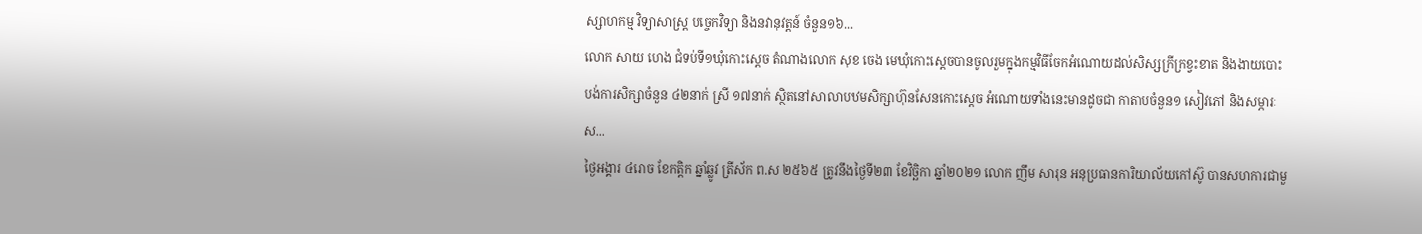ស្សាហកម្ម វិទ្យាសាស្ត្រ បច្ចេកវិទ្យា និងនវានុវត្តន៍ ចំនួន១៦...
លោក សាយ ហេង ជំទប់ទី១ឃុំកោះស្ដេច តំណាងលោក សុខ ចេង មេឃុំកោះស្ដេចបានចូលរួមក្នុងកម្មវិធីចែកអំណោយដល់សិស្សក្រីក្រខ្វះខាត និងងាយបោះបង់ការសិក្សាចំនួន ៤២នាក់ ស្រី ១៧នាក់ ស្ថិតនៅសាលាបឋមសិក្សាហ៊ុនសែនកោះស្ដេច អំណោយទាំងនេះមានដូចជា កាតាបចំនួន១ សៀវភៅ និងសម្ភារៈស...
ថ្ងៃអង្គារ ៤រោច ខែកត្តិក ឆ្នាំឆ្លូវ ត្រីស័ក ព.ស ២៥៦៥ ត្រូវនឹងថ្ងៃទី២៣ ខែវិច្ឆិកា ឆ្នាំ២០២១ លោក ញឹម សារុន អនុប្រធានការិយាល័យកៅស៊ូ បានសហការជាមួ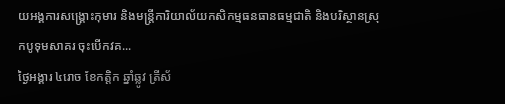យអង្គការសង្គ្រោះកុមារ និងមន្រ្តីការិយាល័យកសិកម្មធនធានធម្មជាតិ និងបរិស្ថានស្រុកបូទុមសាគរ ចុះបើកវគ...
ថ្ងៃអង្គារ ៤រោច ខែកត្តិក ឆ្នាំឆ្លូវ ត្រីស័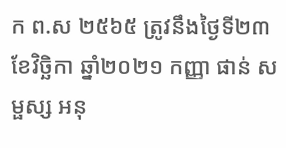ក ព.ស ២៥៦៥ ត្រូវនឹងថ្ងៃទី២៣ ខែវិច្ឆិកា ឆ្នាំ២០២១ កញ្ញា ផាន់ សម្ផស្ស អនុ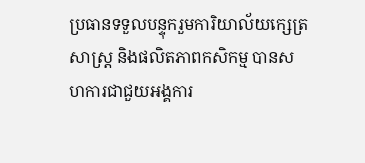ប្រធានទទួលបន្ទុករួមការិយាល័យក្សេត្រសាស្រ្ត និងផលិតភាពកសិកម្ម បានសហការជាជួយអង្គការ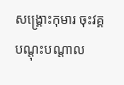សង្គ្រោះកុមារ ចុះវគ្គបណ្តុះបណ្តាល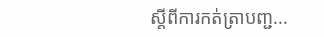ស្តីពីការកត់ត្រាបញ្ជ...